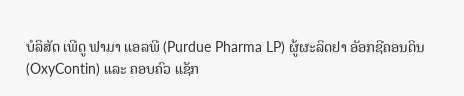ບໍລິສັດ ເພີດູ ຟາມາ ແອລພີ (Purdue Pharma LP) ຜູ້ຜະລິດຢາ ອັອກຊີຄອນຕິນ
(OxyContin) ແລະ ຄອບຄົວ ແຊັກ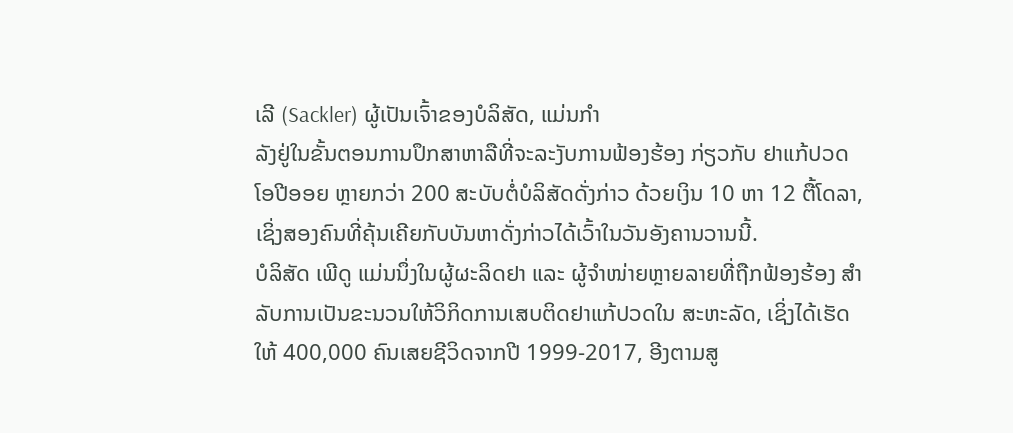ເລີ (Sackler) ຜູ້ເປັນເຈົ້າຂອງບໍລິສັດ, ແມ່ນກຳ
ລັງຢູ່ໃນຂັ້ນຕອນການປຶກສາຫາລືທີ່ຈະລະງັບການຟ້ອງຮ້ອງ ກ່ຽວກັບ ຢາແກ້ປວດ
ໂອປີອອຍ ຫຼາຍກວ່າ 200 ສະບັບຕໍ່ບໍລິສັດດັ່ງກ່າວ ດ້ວຍເງິນ 10 ຫາ 12 ຕື້ໂດລາ,
ເຊິ່ງສອງຄົນທີ່ຄຸ້ນເຄີຍກັບບັນຫາດັ່ງກ່າວໄດ້ເວົ້າໃນວັນອັງຄານວານນີ້.
ບໍລິສັດ ເພີດູ ແມ່ນນຶ່ງໃນຜູ້ຜະລິດຢາ ແລະ ຜູ້ຈຳໜ່າຍຫຼາຍລາຍທີ່ຖືກຟ້ອງຮ້ອງ ສຳ
ລັບການເປັນຂະນວນໃຫ້ວິກິດການເສບຕິດຢາແກ້ປວດໃນ ສະຫະລັດ, ເຊິ່ງໄດ້ເຮັດ
ໃຫ້ 400,000 ຄົນເສຍຊີວິດຈາກປີ 1999-2017, ອີງຕາມສູ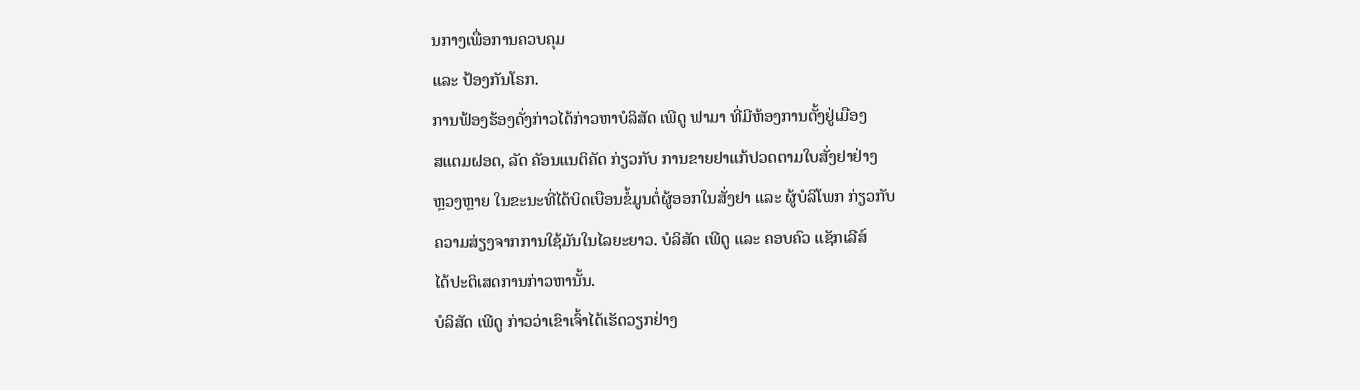ນກາງເພື່ອການຄວບຄຸມ
ແລະ ປ້ອງກັນໂຣກ.
ການຟ້ອງຮ້ອງດັ່ງກ່າວໄດ້ກ່າວຫາບໍລິສັດ ເພີດູ ຟາມາ ທີ່ມີຫ້ອງການຕັ້ງຢູ່ເມືອງ
ສແຕມຝອດ, ລັດ ຄັອນແນຕິຄັດ ກ່ຽວກັບ ການຂາຍຢາແກ້ປວດຕາມໃບສັ່ງຢາຢ່າງ
ຫຼວງຫຼາຍ ໃນຂະນະທີ່ໄດ້ບິດເບືອນຂໍ້ມູນຕໍ່ຜູ້ອອກໃນສັ່ງຢາ ແລະ ຜູ້ບໍລິໂພກ ກ່ຽວກັບ
ຄວາມສ່ຽງຈາກການໃຊ້ມັນໃນໄລຍະຍາວ. ບໍລິສັດ ເພີດູ ແລະ ຄອບຄົວ ແຊັກເລີສ໌
ໄດ້ປະຕິເສດການກ່າວຫານັ້ນ.
ບໍລິສັດ ເພີດູ ກ່າວວ່າເຂົາເຈົ້າໄດ້ເຮັດວຽກຢ່າງ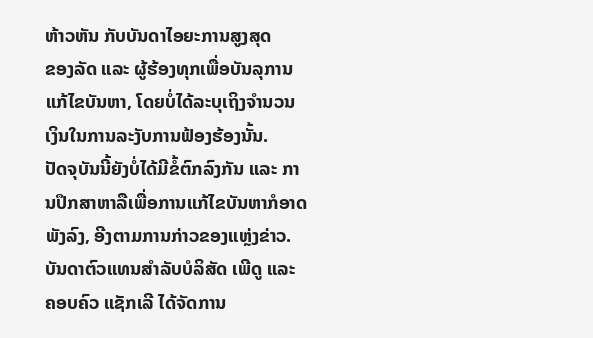ຫ້າວຫັນ ກັບບັນດາໄອຍະການສູງສຸດ
ຂອງລັດ ແລະ ຜູ້ຮ້ອງທຸກເພື່ອບັນລຸການແກ້ໄຂບັນຫາ, ໂດຍບໍ່ໄດ້ລະບຸເຖິງຈຳນວນ
ເງິນໃນການລະງັບການຟ້ອງຮ້ອງນັ້ນ.
ປັດຈຸບັນນີ້ຍັງບໍ່ໄດ້ມີຂໍ້ຕົກລົງກັນ ແລະ ການປຶກສາຫາລືເພື່ອການແກ້ໄຂບັນຫາກໍອາດ
ພັງລົງ, ອີງຕາມການກ່າວຂອງແຫຼ່ງຂ່າວ.
ບັນດາຕົວແທນສຳລັບບໍລິສັດ ເພີດູ ແລະ ຄອບຄົວ ແຊັກເລີ ໄດ້ຈັດການ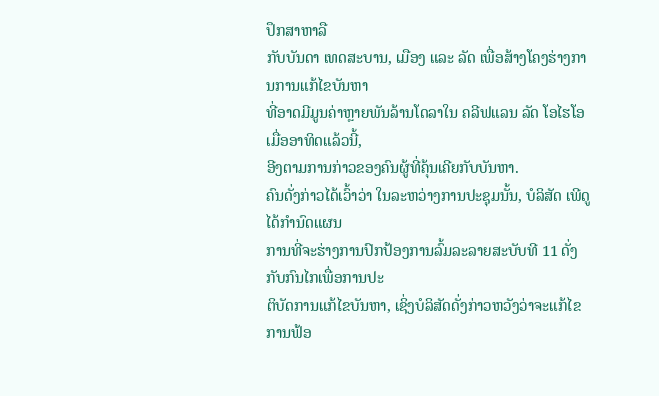ປຶກສາຫາລື
ກັບບັນດາ ເທດສະບານ, ເມືອງ ແລະ ລັດ ເພື່ອສ້າງໂຄງຮ່າງການການແກ້ໄຂບັນຫາ
ທີ່ອາດມີມູນຄ່າຫຼາຍພັນລ້ານໂດລາໃນ ຄລີຟແລນ ລັດ ໂອໄຮໂອ ເມື່ອອາທິດແລ້ວນີ້,
ອີງຕາມການກ່າວຂອງຄົນຜູ້ທີ່ຄຸ້ນເຄີຍກັບບັນຫາ.
ຄົນດັ່ງກ່າວໄດ້ເວົ້າວ່າ ໃນລະຫວ່າງການປະຊຸມນັ້ນ, ບໍລິສັດ ເພີດູ ໄດ້ກຳນົດແຜນ
ການທີ່ຈະຮ່າງການປົກປ້ອງການລົ້ມລະລາຍສະບັບທີ 11 ດັ່ງກັບກົນໄກເພື່ອການປະ
ຕິບັດການແກ້ໄຂບັນຫາ, ເຊິ່ງບໍລິສັດດັ່ງກ່າວຫວັງວ່າຈະແກ້ໄຂການຟ້ອ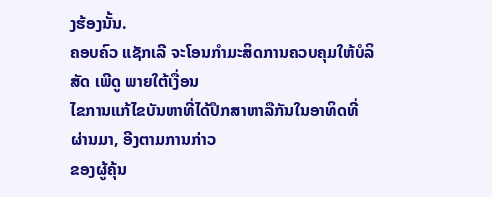ງຮ້ອງນັ້ນ.
ຄອບຄົວ ແຊັກເລີ ຈະໂອນກຳມະສິດການຄວບຄຸມໃຫ້ບໍລິສັດ ເພີດູ ພາຍໃຕ້ເງື່ອນ
ໄຂການແກ້ໄຂບັນຫາທີ່ໄດ້ປຶກສາຫາລືກັນໃນອາທິດທີ່ຜ່ານມາ, ອີງຕາມການກ່າວ
ຂອງຜູ້ຄຸ້ນ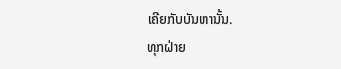ເຄີຍກັບບັນຫານັ້ນ.
ທຸກຝ່າຍ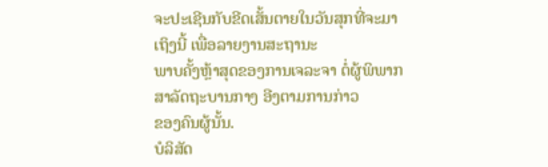ຈະປະເຊີນກັບຂີດເສັ້ນຕາຍໃນວັນສຸກທີ່ຈະມາເຖິງນີ້ ເພື່ອລາຍງານສະຖານະ
ພາບຄັ້ງຫຼ້າສຸດຂອງການເຈລະຈາ ຕໍ່ຜູ້ພິພາກສາລັດຖະບານກາງ ອີງຕາມການກ່າວ
ຂອງຄົນຜູ້ນັ້ນ.
ບໍລິສັດ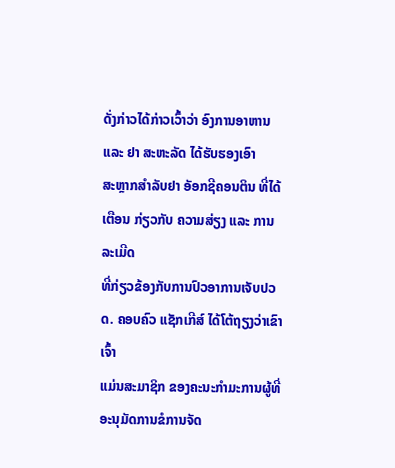ດັ່ງກ່າວໄດ້ກ່າວເວົ້າວ່າ ອົງການອາຫານ ແລະ ຢາ ສະຫະລັດ ໄດ້ຮັບຮອງເອົາ
ສະຫຼາກສຳລັບຢາ ອັອກຊີຄອນຕິນ ທີ່ໄດ້ເຕືອນ ກ່ຽວກັບ ຄວາມສ່ຽງ ແລະ ການລະເມີດ
ທີ່ກ່ຽວຂ້ອງກັບການປົວອາການເຈັບປວດ. ຄອບຄົວ ແຊັກເກີສ໌ ໄດ້ໂຕ້ຖຽງວ່າເຂົາເຈົ້າ
ແມ່ນສະມາຊິກ ຂອງຄະນະກຳມະການຜູ້ທີ່ອະນຸມັດການຂໍການຈັດ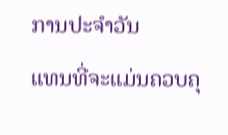ການປະຈຳວັນ
ແທນທີ່ຈະແມ່ນຄວບຄຸ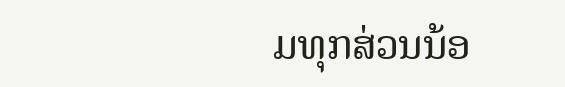ມທຸກສ່ວນນ້ອ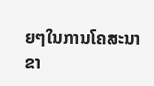ຍໆໃນການໂຄສະນາຂາ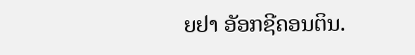ຍຢາ ອັອກຊີຄອນຕິນ.